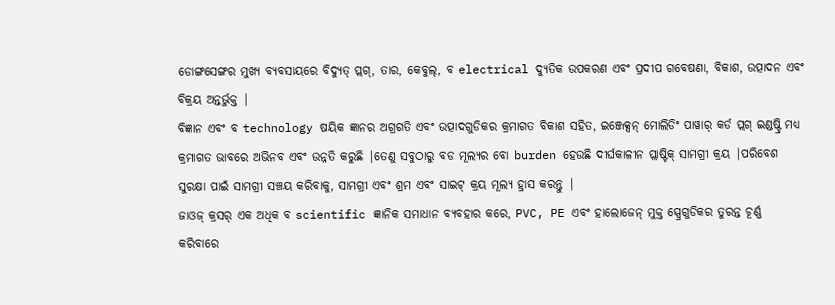ଡୋଙ୍ଗସେଙ୍ଗର ମୁଖ୍ୟ ବ୍ୟବସାୟରେ ବିଦ୍ୟୁତ୍ ପ୍ଲଗ୍, ତାର, କେବୁଲ୍, ବ electrical ଦ୍ୟୁତିକ ଉପକରଣ ଏବଂ ପ୍ରଦୀପ ଗବେଷଣା, ବିକାଶ, ଉତ୍ପାଦନ ଏବଂ ବିକ୍ରୟ ଅନ୍ତର୍ଭୁକ୍ତ |
ବିଜ୍ଞାନ ଏବଂ ବ technology ଷୟିକ ଜ୍ଞାନର ଅଗ୍ରଗତି ଏବଂ ଉତ୍ପାଦଗୁଡିକର କ୍ରମାଗତ ବିକାଶ ସହିତ, ଇଞ୍ଜେକ୍ସନ୍ ମୋଲିଡିଂ ପାୱାର୍ କର୍ଡ ପ୍ଲଗ୍ ଇଣ୍ଡଷ୍ଟ୍ରି ମଧ୍ୟ କ୍ରମାଗତ ଭାବରେ ଅଭିନବ ଏବଂ ଉନ୍ନତି କରୁଛି |ତେଣୁ ସବୁଠାରୁ ବଡ ମୂଲ୍ୟର ବୋ burden ହେଉଛି ଦୀର୍ଘକାଳୀନ ପ୍ଲାଷ୍ଟିକ୍ ସାମଗ୍ରୀ କ୍ରୟ |ପରିବେଶ ସୁରକ୍ଷା ପାଇଁ ସାମଗ୍ରୀ ସଞ୍ଚୟ କରିବାକୁ, ସାମଗ୍ରୀ ଏବଂ ଶ୍ରମ ଏବଂ ସାଇଟ୍ କ୍ରୟ ମୂଲ୍ୟ ହ୍ରାସ କରନ୍ତୁ |
ଜାଓଜ୍ କ୍ରସର୍ ଏକ ଅଧିକ ବ scientific ଜ୍ଞାନିକ ସମାଧାନ ବ୍ୟବହାର କରେ, PVC, PE ଏବଂ ହାଲୋଜେନ୍ ମୁକ୍ତ ସ୍ପ୍ରେଗୁଡିକର ତୁରନ୍ତ ଚୂର୍ଣ୍ଣ କରିବାରେ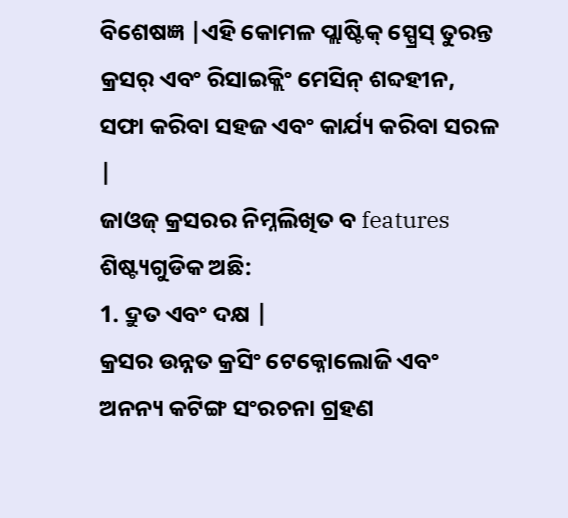ବିଶେଷଜ୍ଞ |ଏହି କୋମଳ ପ୍ଲାଷ୍ଟିକ୍ ସ୍ପ୍ରେସ୍ ତୁରନ୍ତ କ୍ରସର୍ ଏବଂ ରିସାଇକ୍ଲିଂ ମେସିନ୍ ଶବ୍ଦହୀନ, ସଫା କରିବା ସହଜ ଏବଂ କାର୍ଯ୍ୟ କରିବା ସରଳ |
ଜାଓଜ୍ କ୍ରସରର ନିମ୍ନଲିଖିତ ବ features ଶିଷ୍ଟ୍ୟଗୁଡିକ ଅଛି:
1. ଦ୍ରୁତ ଏବଂ ଦକ୍ଷ |
କ୍ରସର ଉନ୍ନତ କ୍ରସିଂ ଟେକ୍ନୋଲୋଜି ଏବଂ ଅନନ୍ୟ କଟିଙ୍ଗ ସଂରଚନା ଗ୍ରହଣ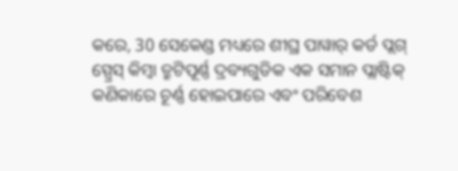କରେ, 30 ସେକେଣ୍ଡ ମଧ୍ୟରେ ଶୀଘ୍ର ପାୱାର୍ କର୍ଡ ପ୍ଲଗ୍ ସ୍ପ୍ରେସ୍ କିମ୍ବା ତ୍ରୁଟିପୂର୍ଣ୍ଣ ଦ୍ରବ୍ୟଗୁଡିକ ଏକ ସମାନ ପ୍ଲାଷ୍ଟିକ୍ କଣିକାରେ ଚୂର୍ଣ୍ଣ ହୋଇପାରେ ଏବଂ ପରିବେଶ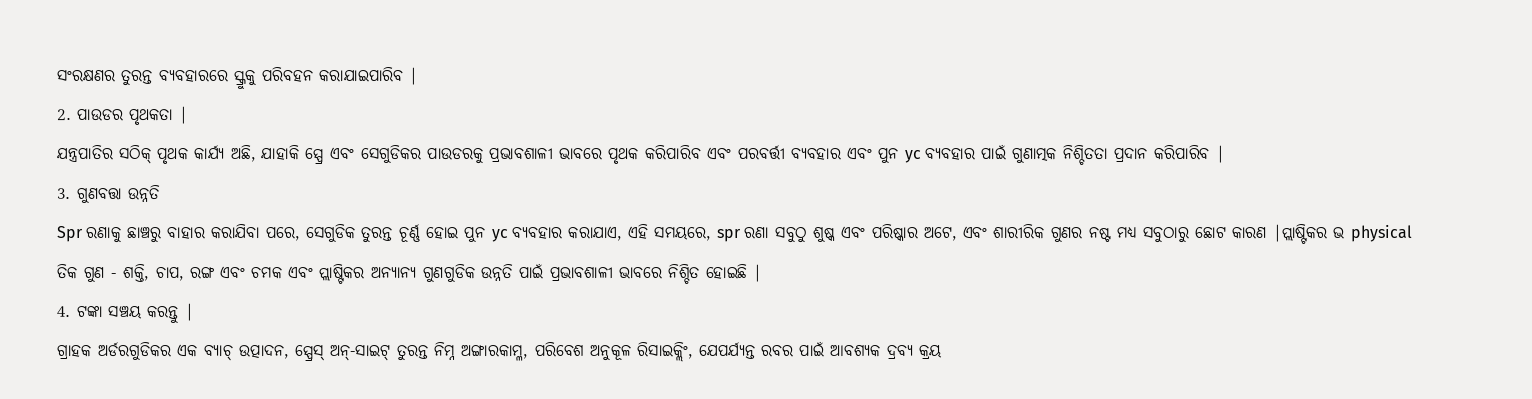ସଂରକ୍ଷଣର ତୁରନ୍ତ ବ୍ୟବହାରରେ ସ୍କ୍ରୁକୁ ପରିବହନ କରାଯାଇପାରିବ |
2. ପାଉଡର ପୃଥକତା |
ଯନ୍ତ୍ରପାତିର ସଠିକ୍ ପୃଥକ କାର୍ଯ୍ୟ ଅଛି, ଯାହାକି ସ୍ପ୍ରେ ଏବଂ ସେଗୁଡିକର ପାଉଡରକୁ ପ୍ରଭାବଶାଳୀ ଭାବରେ ପୃଥକ କରିପାରିବ ଏବଂ ପରବର୍ତ୍ତୀ ବ୍ୟବହାର ଏବଂ ପୁନ yc ବ୍ୟବହାର ପାଇଁ ଗୁଣାତ୍ମକ ନିଶ୍ଚିତତା ପ୍ରଦାନ କରିପାରିବ |
3. ଗୁଣବତ୍ତା ଉନ୍ନତି
Spr ରଣାକୁ ଛାଞ୍ଚରୁ ବାହାର କରାଯିବା ପରେ, ସେଗୁଡିକ ତୁରନ୍ତ ଚୂର୍ଣ୍ଣ ହୋଇ ପୁନ yc ବ୍ୟବହାର କରାଯାଏ, ଏହି ସମୟରେ, spr ରଣା ସବୁଠୁ ଶୁଷ୍କ ଏବଂ ପରିଷ୍କାର ଅଟେ, ଏବଂ ଶାରୀରିକ ଗୁଣର ନଷ୍ଟ ମଧ୍ୟ ସବୁଠାରୁ ଛୋଟ କାରଣ |ପ୍ଲାଷ୍ଟିକର ଭ physical ତିକ ଗୁଣ - ଶକ୍ତି, ଚାପ, ରଙ୍ଗ ଏବଂ ଚମକ ଏବଂ ପ୍ଲାଷ୍ଟିକର ଅନ୍ୟାନ୍ୟ ଗୁଣଗୁଡିକ ଉନ୍ନତି ପାଇଁ ପ୍ରଭାବଶାଳୀ ଭାବରେ ନିଶ୍ଚିତ ହୋଇଛି |
4. ଟଙ୍କା ସଞ୍ଚୟ କରନ୍ତୁ |
ଗ୍ରାହକ ଅର୍ଡରଗୁଡିକର ଏକ ବ୍ୟାଚ୍ ଉତ୍ପାଦନ, ସ୍ପ୍ରେସ୍ ଅନ୍-ସାଇଟ୍ ତୁରନ୍ତ ନିମ୍ନ ଅଙ୍ଗାରକାମ୍ଳ, ପରିବେଶ ଅନୁକୂଳ ରିସାଇକ୍ଲିଂ, ଯେପର୍ଯ୍ୟନ୍ତ ରବର ପାଇଁ ଆବଶ୍ୟକ ଦ୍ରବ୍ୟ କ୍ରୟ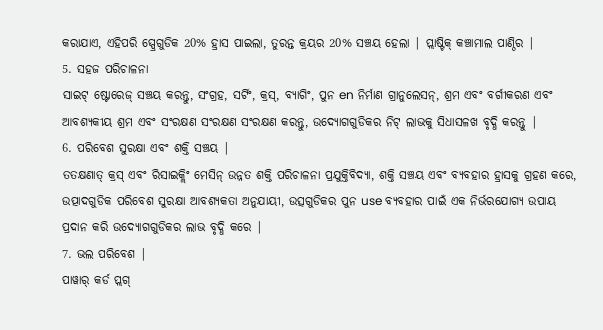କରାଯାଏ, ଏହିପରି ସ୍ପ୍ରେଗୁଡିକ 20% ହ୍ରାସ ପାଇଲା, ତୁରନ୍ତ କ୍ରୟର 20% ସଞ୍ଚୟ ହେଲା | ପ୍ଲାଷ୍ଟିକ୍ କଞ୍ଚାମାଲ ପାଣ୍ଠିର |
5. ସହଜ ପରିଚାଳନା
ସାଇଟ୍ ଷ୍ଟୋରେଜ୍ ସଞ୍ଚୟ କରନ୍ତୁ, ସଂଗ୍ରହ, ସର୍ଟିଂ, କ୍ରସ୍, ବ୍ୟାଗିଂ, ପୁନ en ନିର୍ମାଣ ଗ୍ରାନୁଲେସନ୍, ଶ୍ରମ ଏବଂ ବର୍ଗୀକରଣ ଏବଂ ଆବଶ୍ୟକୀୟ ଶ୍ରମ ଏବଂ ସଂରକ୍ଷଣ ସଂରକ୍ଷଣ ସଂରକ୍ଷଣ କରନ୍ତୁ, ଉଦ୍ୟୋଗଗୁଡିକର ନିଟ୍ ଲାଭକୁ ସିଧାସଳଖ ବୃଦ୍ଧି କରନ୍ତୁ |
6. ପରିବେଶ ସୁରକ୍ଷା ଏବଂ ଶକ୍ତି ସଞ୍ଚୟ |
ତତକ୍ଷଣାତ୍ କ୍ରସ୍ ଏବଂ ରିସାଇକ୍ଲିଂ ମେସିନ୍ ଉନ୍ନତ ଶକ୍ତି ପରିଚାଳନା ପ୍ରଯୁକ୍ତିବିଦ୍ୟା, ଶକ୍ତି ସଞ୍ଚୟ ଏବଂ ବ୍ୟବହାର ହ୍ରାସକୁ ଗ୍ରହଣ କରେ, ଉତ୍ପାଦଗୁଡିକ ପରିବେଶ ସୁରକ୍ଷା ଆବଶ୍ୟକତା ଅନୁଯାୟୀ, ଉତ୍ସଗୁଡିକର ପୁନ use ବ୍ୟବହାର ପାଇଁ ଏକ ନିର୍ଭରଯୋଗ୍ୟ ଉପାୟ ପ୍ରଦାନ କରି ଉଦ୍ୟୋଗଗୁଡିକର ଲାଭ ବୃଦ୍ଧି କରେ |
7. ଭଲ ପରିବେଶ |
ପାୱାର୍ କର୍ଡ ପ୍ଲଗ୍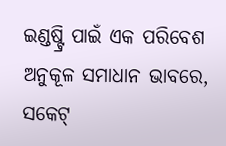ଇଣ୍ଡଷ୍ଟ୍ରି ପାଇଁ ଏକ ପରିବେଶ ଅନୁକୂଳ ସମାଧାନ ଭାବରେ, ସକେଟ୍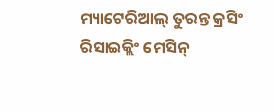ମ୍ୟାଟେରିଆଲ୍ ତୁରନ୍ତ କ୍ରସିଂ ରିସାଇକ୍ଲିଂ ମେସିନ୍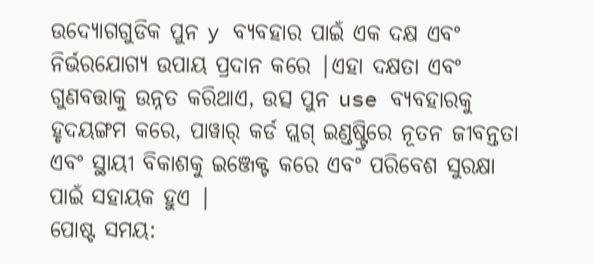ଉଦ୍ୟୋଗଗୁଡିକ ପୁନ y ବ୍ୟବହାର ପାଇଁ ଏକ ଦକ୍ଷ ଏବଂ ନିର୍ଭରଯୋଗ୍ୟ ଉପାୟ ପ୍ରଦାନ କରେ |ଏହା ଦକ୍ଷତା ଏବଂ ଗୁଣବତ୍ତାକୁ ଉନ୍ନତ କରିଥାଏ, ଉତ୍ସ ପୁନ use ବ୍ୟବହାରକୁ ହୃଦୟଙ୍ଗମ କରେ, ପାୱାର୍ କର୍ଡ ପ୍ଲଗ୍ ଇଣ୍ଡଷ୍ଟ୍ରିରେ ନୂତନ ଜୀବନ୍ତତା ଏବଂ ସ୍ଥାୟୀ ବିକାଶକୁ ଇଞ୍ଜେକ୍ଟ କରେ ଏବଂ ପରିବେଶ ସୁରକ୍ଷା ପାଇଁ ସହାୟକ ହୁଏ |
ପୋଷ୍ଟ ସମୟ: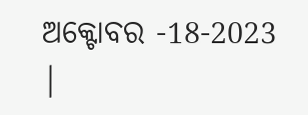ଅକ୍ଟୋବର -18-2023 |